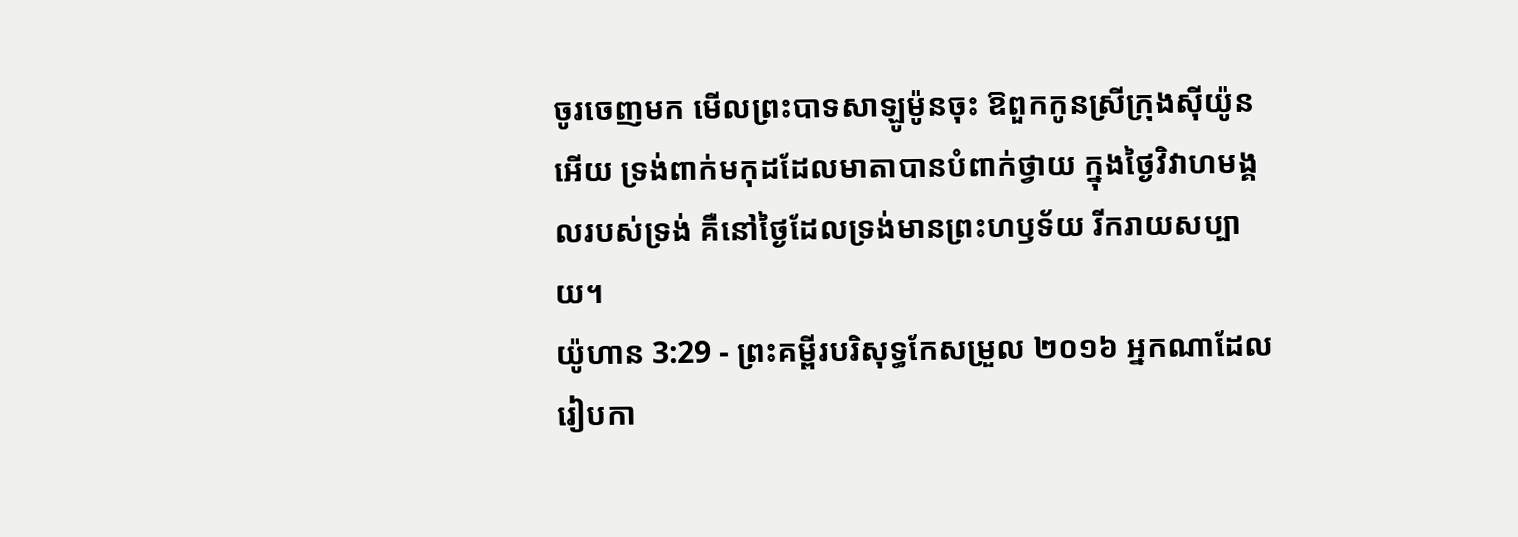ចូរចេញមក មើលព្រះបាទសាឡូម៉ូនចុះ ឱពួកកូនស្រីក្រុងស៊ីយ៉ូនអើយ ទ្រង់ពាក់មកុដដែលមាតាបានបំពាក់ថ្វាយ ក្នុងថ្ងៃវិវាហមង្គលរបស់ទ្រង់ គឺនៅថ្ងៃដែលទ្រង់មានព្រះហឫទ័យ រីករាយសប្បាយ។
យ៉ូហាន 3:29 - ព្រះគម្ពីរបរិសុទ្ធកែសម្រួល ២០១៦ អ្នកណាដែលរៀបកា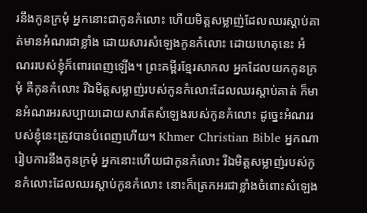រនឹងកូនក្រមុំ អ្នកនោះជាកូនកំលោះ ហើយមិត្តសម្លាញ់ដែលឈរស្តាប់គាត់មានអំណរជាខ្លាំង ដោយសារសំឡេងកូនកំលោះ ដោយហេតុនេះ អំណររបស់ខ្ញុំក៏ពោរពេញឡើង។ ព្រះគម្ពីរខ្មែរសាកល អ្នកដែលយកកូនក្រមុំ គឺកូនកំលោះ រីឯមិត្តសម្លាញ់របស់កូនកំលោះដែលឈរស្ដាប់គាត់ ក៏មានអំណរអរសប្បាយដោយសារតែសំឡេងរបស់កូនកំលោះ ដូច្នេះអំណររបស់ខ្ញុំនេះត្រូវបានបំពេញហើយ។ Khmer Christian Bible អ្នកណារៀបការនឹងកូនក្រមុំ អ្នកនោះហើយជាកូនកំលោះ រីឯមិត្តសម្លាញ់របស់កូនកំលោះដែលឈរស្តាប់កូនកំលោះ នោះក៏ត្រេកអរជាខ្លាំងចំពោះសំឡេង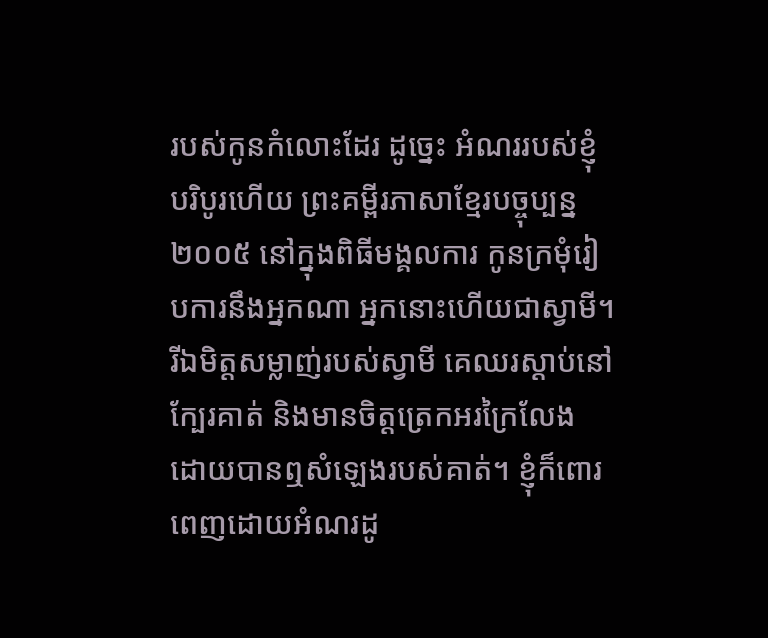របស់កូនកំលោះដែរ ដូច្នេះ អំណររបស់ខ្ញុំបរិបូរហើយ ព្រះគម្ពីរភាសាខ្មែរបច្ចុប្បន្ន ២០០៥ នៅក្នុងពិធីមង្គលការ កូនក្រមុំរៀបការនឹងអ្នកណា អ្នកនោះហើយជាស្វាមី។ រីឯមិត្តសម្លាញ់របស់ស្វាមី គេឈរស្ដាប់នៅក្បែរគាត់ និងមានចិត្តត្រេកអរក្រៃលែង ដោយបានឮសំឡេងរបស់គាត់។ ខ្ញុំក៏ពោរពេញដោយអំណរដូ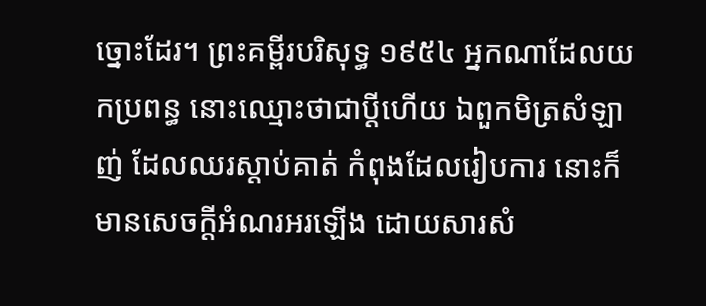ច្នោះដែរ។ ព្រះគម្ពីរបរិសុទ្ធ ១៩៥៤ អ្នកណាដែលយកប្រពន្ធ នោះឈ្មោះថាជាប្ដីហើយ ឯពួកមិត្រសំឡាញ់ ដែលឈរស្តាប់គាត់ កំពុងដែលរៀបការ នោះក៏មានសេចក្ដីអំណរអរឡើង ដោយសារសំ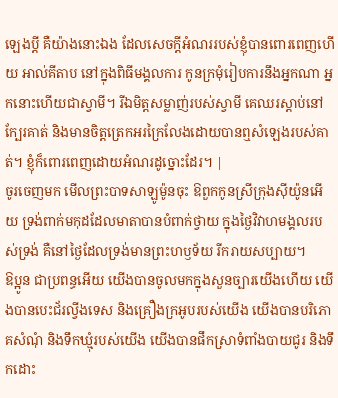ឡេងប្ដី គឺយ៉ាងនោះឯង ដែលសេចក្ដីអំណររបស់ខ្ញុំបានពោរពេញហើយ អាល់គីតាប នៅក្នុងពិធីមង្គលការ កូនក្រមុំរៀបការនឹងអ្នកណា អ្នកនោះហើយជាស្វាមី។ រីឯមិត្ដសម្លាញ់របស់ស្វាមី គេឈរស្ដាប់នៅក្បែរគាត់ និងមានចិត្ដត្រេកអរក្រៃលែងដោយបានឮសំឡេងរបស់គាត់។ ខ្ញុំក៏ពោរពេញដោយអំណរដូច្នោះដែរ។ |
ចូរចេញមក មើលព្រះបាទសាឡូម៉ូនចុះ ឱពួកកូនស្រីក្រុងស៊ីយ៉ូនអើយ ទ្រង់ពាក់មកុដដែលមាតាបានបំពាក់ថ្វាយ ក្នុងថ្ងៃវិវាហមង្គលរបស់ទ្រង់ គឺនៅថ្ងៃដែលទ្រង់មានព្រះហឫទ័យ រីករាយសប្បាយ។
ឱប្អូន ជាប្រពន្ធអើយ យើងបានចូលមកក្នុងសួនច្បារយើងហើយ យើងបានបេះជ័រល្វីងទេស និងគ្រឿងក្រអូបរបស់យើង យើងបានបរិភោគសំណុំ និងទឹកឃ្មុំរបស់យើង យើងបានផឹកស្រាទំពាំងបាយជូរ និងទឹកដោះ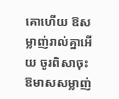គោហើយ ឱសម្លាញ់រាល់គ្នាអើយ ចូរពិសាចុះ ឱមាសសម្លាញ់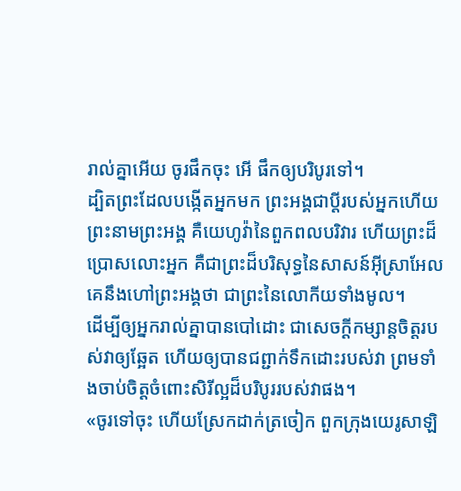រាល់គ្នាអើយ ចូរផឹកចុះ អើ ផឹកឲ្យបរិបូរទៅ។
ដ្បិតព្រះដែលបង្កើតអ្នកមក ព្រះអង្គជាប្តីរបស់អ្នកហើយ ព្រះនាមព្រះអង្គ គឺយេហូវ៉ានៃពួកពលបរិវារ ហើយព្រះដ៏ប្រោសលោះអ្នក គឺជាព្រះដ៏បរិសុទ្ធនៃសាសន៍អ៊ីស្រាអែល គេនឹងហៅព្រះអង្គថា ជាព្រះនៃលោកីយទាំងមូល។
ដើម្បីឲ្យអ្នករាល់គ្នាបានបៅដោះ ជាសេចក្ដីកម្សាន្តចិត្តរបស់វាឲ្យឆ្អែត ហើយឲ្យបានជព្ជាក់ទឹកដោះរបស់វា ព្រមទាំងចាប់ចិត្តចំពោះសិរីល្អដ៏បរិបូររបស់វាផង។
«ចូរទៅចុះ ហើយស្រែកដាក់ត្រចៀក ពួកក្រុងយេរូសាឡិ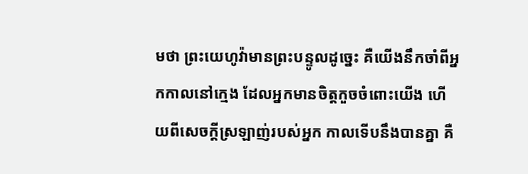មថា ព្រះយេហូវ៉ាមានព្រះបន្ទូលដូច្នេះ គឺយើងនឹកចាំពីអ្នកកាលនៅក្មេង ដែលអ្នកមានចិត្តកួចចំពោះយើង ហើយពីសេចក្ដីស្រឡាញ់របស់អ្នក កាលទើបនឹងបានគ្នា គឺ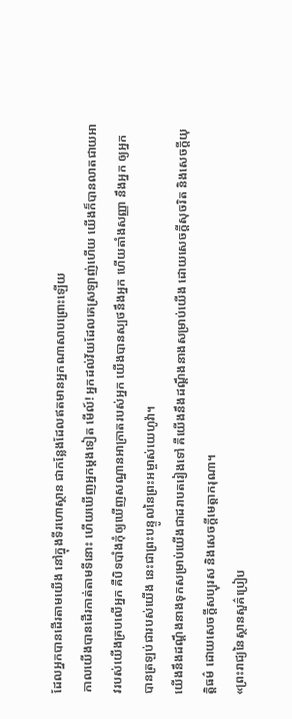ដែលអ្នកបានដើរតាមយើង នៅក្នុងទីរហោស្ថាន ជាកន្លែងដែលឥតមានអ្នកណាសាបព្រោះឡើយ
កាលយើងបានដើរកាត់តាមទីនោះ ហើយឃើញអ្នកម្ដងទៀត មើល៍! អ្នកដល់វ័យដែលគេស្រឡាញ់ហើយ យើងក៏បានលាតជាយអាវរបស់យើងគ្របលើអ្នក គឺបិទបាំងកុំឲ្យឃើញសណ្ឋានអាក្រាតរបស់អ្នក យើងបានស្បថនឹងអ្នក ហើយតាំងសញ្ញា នឹងអ្នក ឲ្យអ្នកបានត្រឡប់ជារបស់យើង នេះជាព្រះបន្ទូលនៃព្រះអម្ចាស់យេហូវ៉ា។
យើងនឹងដណ្តឹងនាងទុកសម្រាប់យើងជាដរាបតរៀងទៅ គឺយើងនឹងដណ្តឹងនាងសម្រាប់យើង ដោយសេចក្ដីសុចរិត និងសេចក្ដីយុត្តិធម៌ ដោយសេចក្ដីសប្បុរស និងសេចក្ដីមេត្តាករុណា។
«ព្រះរាជ្យនៃស្ថានសួគ៌ប្រៀប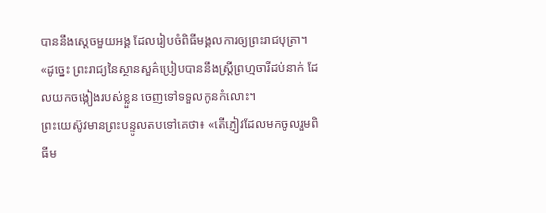បាននឹងស្តេចមួយអង្គ ដែលរៀបចំពិធីមង្គលការឲ្យព្រះរាជបុត្រា។
«ដូច្នេះ ព្រះរាជ្យនៃស្ថានសួគ៌ប្រៀបបាននឹងស្រី្តព្រហ្មចារីដប់នាក់ ដែលយកចង្កៀងរបស់ខ្លួន ចេញទៅទទួលកូនកំលោះ។
ព្រះយេស៊ូវមានព្រះបន្ទូលតបទៅគេថា៖ «តើភ្ញៀវដែលមកចូលរួមពិធីម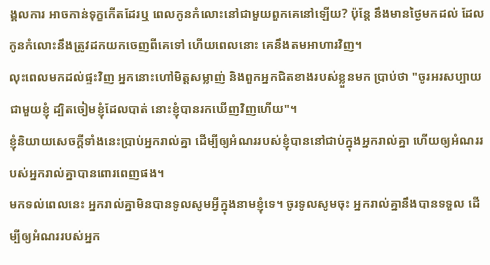ង្គលការ អាចកាន់ទុក្ខកើតដែរឬ ពេលកូនកំលោះនៅជាមួយពួកគេនៅឡើយ? ប៉ុន្តែ នឹងមានថ្ងៃមកដល់ ដែលកូនកំលោះនឹងត្រូវដកយកចេញពីគេទៅ ហើយពេលនោះ គេនឹងតមអាហារវិញ។
លុះពេលមកដល់ផ្ទះវិញ អ្នកនោះហៅមិត្តសម្លាញ់ និងពួកអ្នកជិតខាងរបស់ខ្លួនមក ប្រាប់ថា "ចូរអរសប្បាយជាមួយខ្ញុំ ដ្បិតចៀមខ្ញុំដែលបាត់ នោះខ្ញុំបានរកឃើញវិញហើយ"។
ខ្ញុំនិយាយសេចក្តីទាំងនេះប្រាប់អ្នករាល់គ្នា ដើម្បីឲ្យអំណររបស់ខ្ញុំបាននៅជាប់ក្នុងអ្នករាល់គ្នា ហើយឲ្យអំណររបស់អ្នករាល់គ្នាបានពោរពេញផង។
មកទល់ពេលនេះ អ្នករាល់គ្នាមិនបានទូលសូមអ្វីក្នុងនាមខ្ញុំទេ។ ចូរទូលសូមចុះ អ្នករាល់គ្នានឹងបានទទួល ដើម្បីឲ្យអំណររបស់អ្នក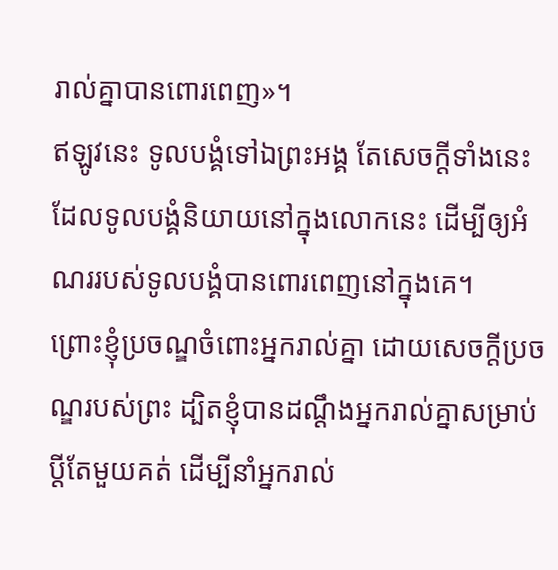រាល់គ្នាបានពោរពេញ»។
ឥឡូវនេះ ទូលបង្គំទៅឯព្រះអង្គ តែសេចក្តីទាំងនេះដែលទូលបង្គំនិយាយនៅក្នុងលោកនេះ ដើម្បីឲ្យអំណររបស់ទូលបង្គំបានពោរពេញនៅក្នុងគេ។
ព្រោះខ្ញុំប្រចណ្ឌចំពោះអ្នករាល់គ្នា ដោយសេចក្តីប្រចណ្ឌរបស់ព្រះ ដ្បិតខ្ញុំបានដណ្ដឹងអ្នករាល់គ្នាសម្រាប់ប្តីតែមួយគត់ ដើម្បីនាំអ្នករាល់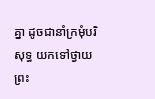គ្នា ដូចជានាំក្រមុំបរិសុទ្ធ យកទៅថ្វាយព្រះ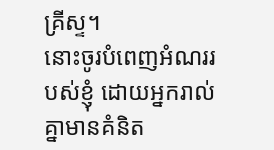គ្រីស្ទ។
នោះចូរបំពេញអំណររបស់ខ្ញុំ ដោយអ្នករាល់គ្នាមានគំនិត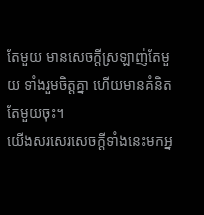តែមួយ មានសេចក្ដីស្រឡាញ់តែមួយ ទាំងរួមចិត្តគ្នា ហើយមានគំនិតតែមួយចុះ។
យើងសរសេរសេចក្ដីទាំងនេះមកអ្ន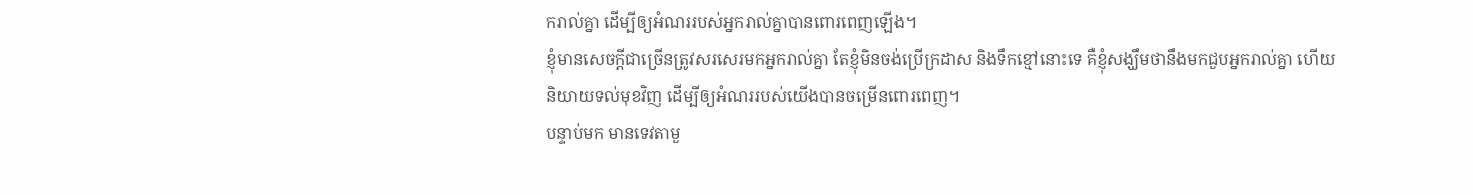ករាល់គ្នា ដើម្បីឲ្យអំណររបស់អ្នករាល់គ្នាបានពោរពេញឡើង។
ខ្ញុំមានសេចក្ដីជាច្រើនត្រូវសរសេរមកអ្នករាល់គ្នា តែខ្ញុំមិនចង់ប្រើក្រដាស និងទឹកខ្មៅនោះទេ គឺខ្ញុំសង្ឃឹមថានឹងមកជួបអ្នករាល់គ្នា ហើយនិយាយទល់មុខវិញ ដើម្បីឲ្យអំណររបស់យើងបានចម្រើនពោរពេញ។
បន្ទាប់មក មានទេវតាមួ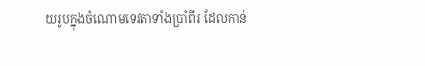យរូបក្នុងចំណោមទេវតាទាំងប្រាំពីរ ដែលកាន់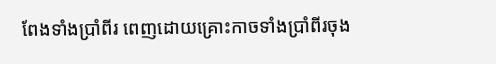ពែងទាំងប្រាំពីរ ពេញដោយគ្រោះកាចទាំងប្រាំពីរចុង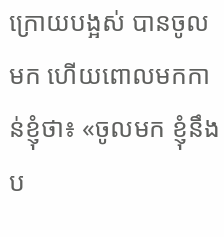ក្រោយបង្អស់ បានចូលមក ហើយពោលមកកាន់ខ្ញុំថា៖ «ចូលមក ខ្ញុំនឹងប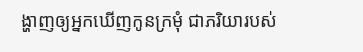ង្ហាញឲ្យអ្នកឃើញកូនក្រមុំ ជាភរិយារបស់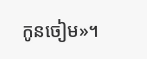កូនចៀម»។